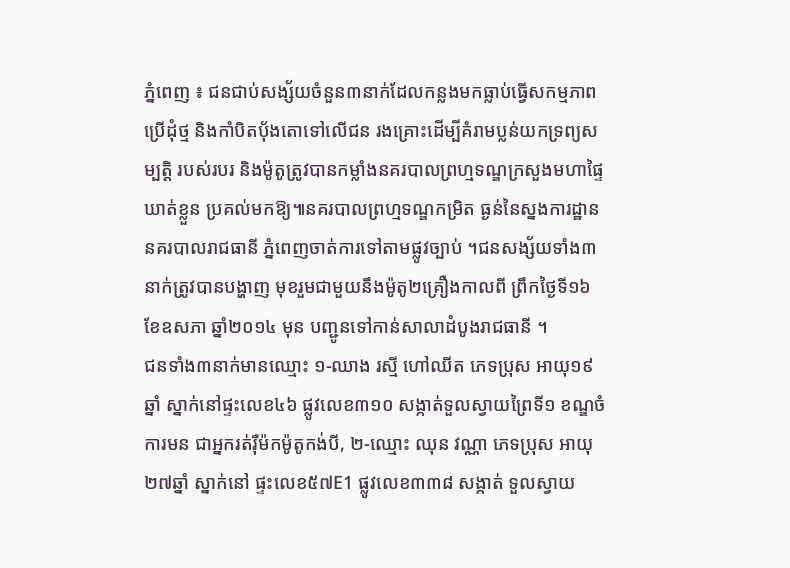ភ្នំពេញ ៖ ជនជាប់សង្ស័យចំនួន៣នាក់ដែលកន្លងមកធ្លាប់ធ្វើសកម្មភាព ប្រើដុំថ្ម និងកាំបិតប៉័ងតោទៅលើជន រងគ្រោះដើម្បីគំរាមប្លន់យកទ្រព្យសម្បត្ដិ របស់របរ និងម៉ូតូត្រូវបានកម្លាំងនគរបាលព្រហ្មទណ្ឌក្រសួងមហាផ្ទៃឃាត់ខ្លួន ប្រគល់មកឱ្យ៕នគរបាលព្រហ្មទណ្ឌកម្រិត ធ្ងន់នៃស្នងការដ្ឋាននគរបាលរាជធានី ភ្នំពេញចាត់ការទៅតាមផ្លូវច្បាប់ ។ជនសង្ស័យទាំង៣នាក់ត្រូវបានបង្ហាញ មុខរួមជាមួយនឹងម៉ូតូ២គ្រឿងកាលពី ព្រឹកថ្ងៃទី១៦ ខែឧសភា ឆ្នាំ២០១៤ មុន បញ្ជូនទៅកាន់សាលាដំបូងរាជធានី ។
ជនទាំង៣នាក់មានឈ្មោះ ១-ឈាង រស្មី ហៅឈីត ភេទប្រុស អាយុ១៩ឆ្នាំ ស្នាក់នៅផ្ទះលេខ៤៦ ផ្លូវលេខ៣១០ សង្កាត់ទួលស្វាយព្រៃទី១ ខណ្ឌចំការមន ជាអ្នករត់រ៉ឺម៉កម៉ូតូកង់បី, ២-ឈ្មោះ ឈុន វណ្ណា ភេទប្រុស អាយុ២៧ឆ្នាំ ស្នាក់នៅ ផ្ទះលេខ៥៧E1 ផ្លូវលេខ៣៣៨ សង្កាត់ ទួលស្វាយ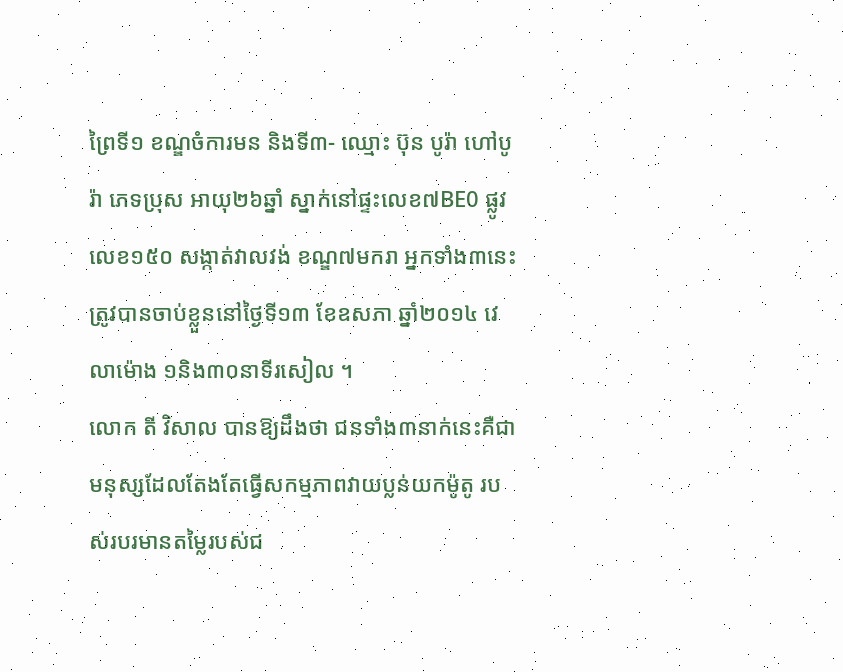ព្រៃទី១ ខណ្ឌចំការមន និងទី៣- ឈ្មោះ ប៊ុន បូរ៉ា ហៅបូរ៉ា ភេទប្រុស អាយុ២៦ឆ្នាំ ស្នាក់នៅផ្ទះលេខ៧BE0 ផ្លូវ លេខ១៥០ សង្កាត់វាលវង់ ខណ្ឌ៧មករា អ្នកទាំង៣នេះត្រូវបានចាប់ខ្លួននៅថ្ងៃទី១៣ ខែឧសភា ឆ្នាំ២០១៤ វេលាម៉ោង ១និង៣០នាទីរសៀល ។
លោក តី វិសាល បានឱ្យដឹងថា ជនទាំង៣នាក់នេះគឺជាមនុស្សដែលតែងតែធ្វើសកម្មភាពវាយប្លន់យកម៉ូតូ របស់របរមានតម្លៃរបស់ជ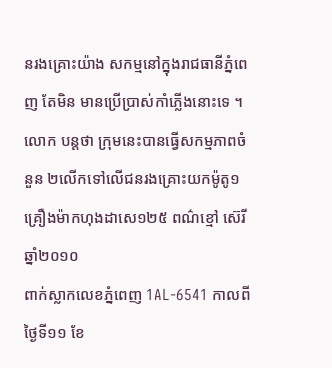នរងគ្រោះយ៉ាង សកម្មនៅក្នុងរាជធានីភ្នំពេញ តែមិន មានប្រើប្រាស់កាំភ្លើងនោះទេ ។ លោក បន្ដថា ក្រុមនេះបានធ្វើសកម្មភាពចំនួន ២លើកទៅលើជនរងគ្រោះយកម៉ូតូ១ គ្រឿងម៉ាកហុងដាសេ១២៥ ពណ៌ខ្មៅ ស៊េរីឆ្នាំ២០១០
ពាក់ស្លាកលេខភ្នំពេញ 1AL-6541 កាលពីថ្ងៃទី១១ ខែ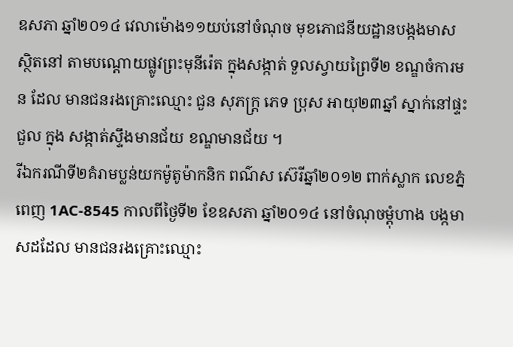ឧសភា ឆ្នាំ២០១៤ វេលាម៉ោង១១យប់នៅចំណុច មុខភោជនីយដ្ឋានបង្កងមាស ស្ថិតនៅ តាមបណ្ដោយផ្លូវព្រះមុនីរ៉េត ក្នុងសង្កាត់ ទួលស្វាយព្រៃទី២ ខណ្ឌចំការមន ដែល មានជនរងគ្រោះឈ្មោះ ជួន សុភក្ដ្រ ភេទ ប្រុស អាយុ២៣ឆ្នាំ ស្នាក់នៅផ្ទះជួល ក្នុង សង្កាត់ស្ទឹងមានជ័យ ខណ្ឌមានជ័យ ។
រីឯករណីទី២គំរាមប្លន់យកម៉ូតូម៉ាកនិក ពណ៌ស ស៊េរីឆ្នាំ២០១២ ពាក់ស្លាក លេខភ្នំពេញ 1AC-8545 កាលពីថ្ងៃទី២ ខែឧសភា ឆ្នាំ២០១៤ នៅចំណុចម្ដុំហាង បង្កមាសដដែល មានជនរងគ្រោះឈ្មោះ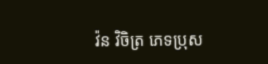វ៉ន វិចិត្រ ភេទប្រុស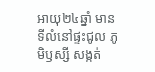អាយុ២៤ឆ្នាំ មាន ទីលំនៅផ្ទះជូល ភូមិឫស្សី សង្កត់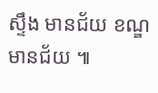ស្ទឹង មានជ័យ ខណ្ឌមានជ័យ ៕